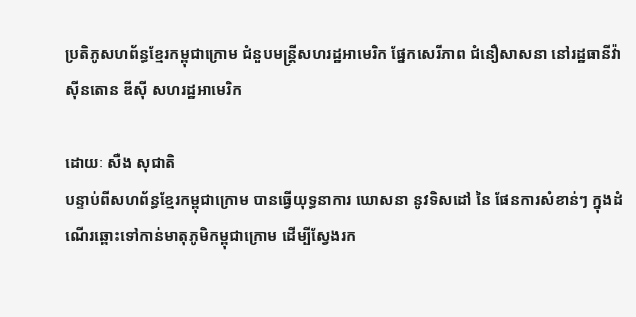ប្រតិភូសហព័ន្ធខ្មែរកម្ពុជាក្រោម ជំនួបមន្រ្តីសហរដ្ឋអាមេរិក ផ្នែកសេរីភាព ជំនឿសាសនា នៅរដ្ឋធានីវ៉ាស៊ីនតោន ឌីស៊ី សហរដ្ឋអាមេរិក

ដោយៈ សឺង សុជាតិ
បន្ទាប់ពីសហព័ន្ធខ្មែរកម្ពុជាក្រោម បានធ្វើយុទ្ធនាការ ឃោសនា នូវទិសដៅ នៃ ផែនការសំខាន់ៗ ក្នុងដំណើរឆ្ពោះទៅកាន់មាតុភូមិកម្ពុជាក្រោម ដើម្បីស្វែងរក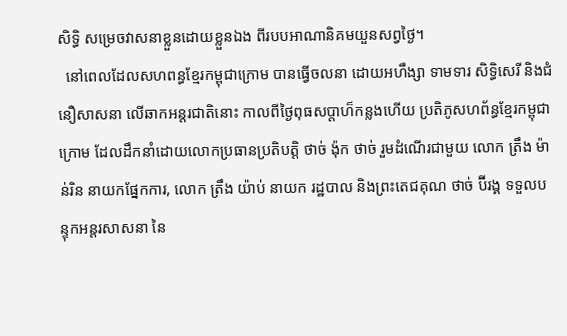សិទ្ធិ សម្រេចវាសនាខ្លួនដោយខ្លួនឯង ពីរបបអាណានិគមយួនសព្វថ្ងៃ។
  នៅពេលដែលសហពន្ធខ្មែរកម្ពុជាក្រោម បានធ្វើចលនា ដោយអហឹង្សា ទាមទារ សិទ្ធិសេរី និងជំនឿសាសនា លើឆាកអន្តរជាតិនោះ កាលពីថ្ងៃពុធសប្តាហ៏កន្លងហើយ ប្រតិភូសហព័ន្ធខ្មែរកម្ពុជាក្រោម ដែលដឹកនាំដោយលោកប្រធានប្រតិបត្តិ ថាច់ ង៉ុក ថាច់ រួមដំណើរជាមួយ លោក ត្រឹង ម៉ាន់រិន នាយកផែ្នកការ, លោក ត្រឹង យ៉ាប់ នាយក រដ្ឋបាល និងព្រះតេជគុណ ថាច់ ប៊ីរង្គ ទទួលបន្ទុកអន្តរសាសនា នៃ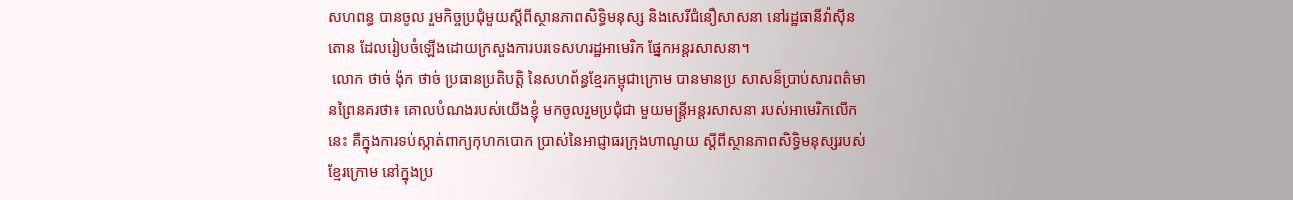សហពន្ធ បានចូល រួមកិច្ចប្រជុំមួយស្តីពីស្ថានភាពសិទ្ធិមនុស្ស និងសេរីជំនឿសាសនា នៅរដ្ឋធានីវ៉ាស៊ីន តោន ដែលរៀបចំឡើងដោយក្រសួងការបរទេសហរដ្ឋអាមេរិក ផែ្នកអន្តរសាសនា។
 លោក ថាច់ ង៉ុក ថាច់ ប្រធានប្រតិបត្តិ នៃសហព័ន្ធខ្មែរកម្ពុជាក្រោម បានមានប្រ សាសន៏ប្រាប់សារពត៌មានព្រៃនគរថា៖ គោលបំណងរបស់យើងខ្ញុំ មកចូលរួមប្រជុំជា មួយមន្រ្តីអន្តរសាសនា របស់អាមេរិកលើកនេះ គឺក្នុងការទប់ស្កាត់ពាក្យកុហកបោក ប្រាស់នៃអាជ្ញាធរក្រុងហាណូយ ស្តីពីស្ថានភាពសិទ្ធិមនុស្សរបស់ខ្មែរក្រោម នៅក្នុងប្រ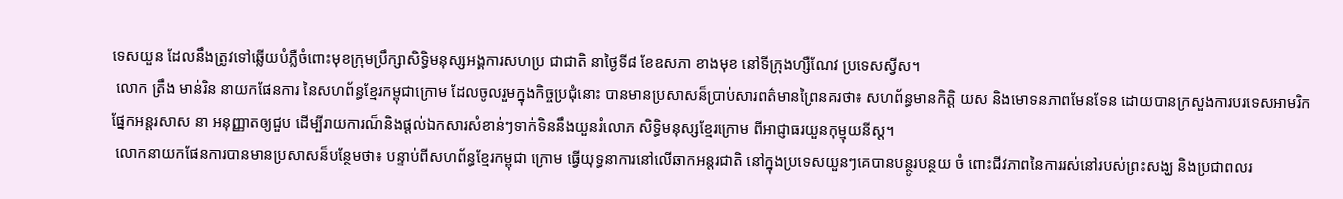ទេសយួន ដែលនឹងត្រូវទៅឆ្លើយបំភ្លឺចំពោះមុខក្រុមប្រឹក្សាសិទ្ធិមនុស្សអង្គការសហប្រ ជាជាតិ នាថ្ងៃទី៨ ខែឧសភា ខាងមុខ នៅទីក្រុងហ្សឺណែវ ប្រទេសស្វីស។
 លោក ត្រឹង មាន់រិន នាយកផែនការ នៃសហព័ន្ធខ្មែរកម្ពុជាក្រោម ដែលចូលរួមក្នុងកិច្ចប្រជុំនោះ បានមានប្រសាសន៏ប្រាប់សារពត៌មានព្រៃនគរថា៖ សហព័ន្ធមានកិតិ្ត យស និងមោទនភាពមែនទែន ដោយបានក្រសួងការបរទេសអាមរិក ផែ្នកអន្តរសាស នា អនុញ្ញាតឲ្យជួប ដើម្បីរាយការណ៏និងផ្តល់ឯកសារសំខាន់ៗទាក់ទិននឹងយួនរំលោភ សិទ្ធិមនុស្សខ្មែរក្រោម ពីអាជ្ញាធរយួនកុម្មុយនីស្ត។
 លោកនាយកផែនការបានមានប្រសាសន៏បន្ថែមថា៖ បន្ទាប់ពីសហព័ន្ធខ្មែរកម្ពុជា ក្រោម ធ្វើយុទ្ធនាការនៅលើឆាកអន្តរជាតិ នៅក្នុងប្រទេសយួនៗគេបានបន្ថូរបន្ថយ ចំ ពោះជីវភាពនៃការរស់នៅរបស់ព្រះសង្ឃ និងប្រជាពលរ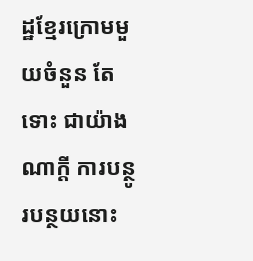ដ្ឋខ្មែរក្រោមមួយចំនួន តែទោះ ជាយ៉ាងណាក្តី ការបន្ថូរបន្ថយនោះ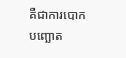គឺជាការបោកបញ្ឆោត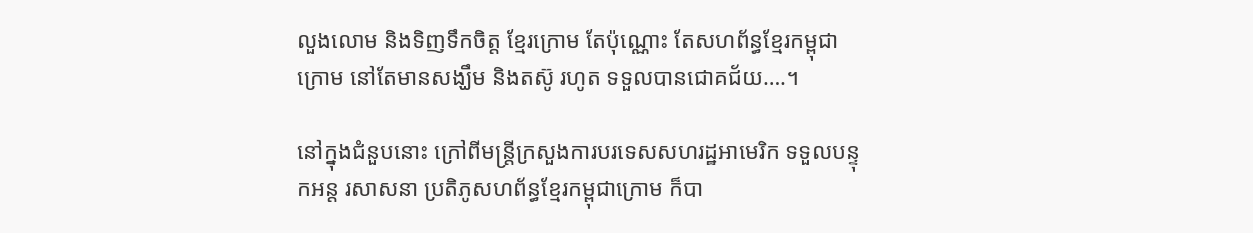លួងលោម និងទិញទឹកចិត្ត ខ្មែរក្រោម តែប៉ុណ្ណោះ តែសហព័ន្ធខ្មែរកម្ពុជាក្រោម នៅតែមានសង្ឃឹម និងតស៊ូ រហូត ទទួលបានជោគជ័យ….។

នៅក្នុងជំនួបនោះ ក្រៅពីមន្រ្តីក្រសួងការបរទេសសហរដ្ឋអាមេរិក ទទួលបន្ទុកអន្ត រសាសនា ប្រតិភូសហព័ន្ធខ្មែរកម្ពុជាក្រោម ក៏បា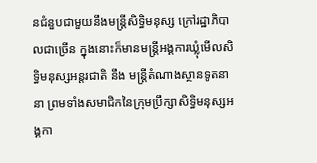នជំនួបជាមួយនឹងមន្រ្តីសិទ្ធិមនុស្ស ក្រៅរដ្ឋាភិបាលជាច្រើន ក្នុងនោះក៏មានមន្រ្តីអង្គការឃ្លុំមើលសិទ្ធិមនុស្សអន្តរជាតិ នឹង មន្រ្តីតំណាងស្ថានទូតនានា ព្រមទាំងសមាជិកនៃក្រុមប្រឹក្សាសិទ្ធិមនុស្សអង្គកា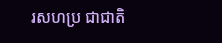រសហប្រ ជាជាតិ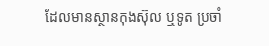ដែលមានស្ថានកុងស៊ុល ឬទូត ប្រចាំ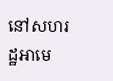នៅសហរដ្ឋអាមេ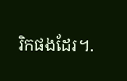រិកផងដែរ។.